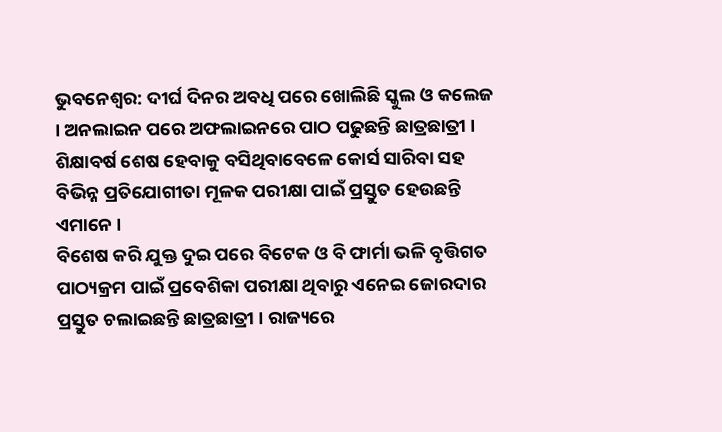ଭୁବନେଶ୍ବର: ଦୀର୍ଘ ଦିନର ଅବଧି ପରେ ଖୋଲିଛି ସ୍କୁଲ ଓ କଲେଜ । ଅନଲାଇନ ପରେ ଅଫଲାଇନରେ ପାଠ ପଢୁଛନ୍ତି ଛାତ୍ରଛାତ୍ରୀ । ଶିକ୍ଷାବର୍ଷ ଶେଷ ହେବାକୁ ବସିଥିବାବେଳେ କୋର୍ସ ସାରିବା ସହ ବିଭିନ୍ନ ପ୍ରତିଯୋଗୀତା ମୂଳକ ପରୀକ୍ଷା ପାଇଁ ପ୍ରସ୍ତୁତ ହେଉଛନ୍ତି ଏମାନେ ।
ବିଶେଷ କରି ଯୁକ୍ତ ଦୁଇ ପରେ ବିଟେକ ଓ ବି ଫାର୍ମା ଭଳି ବୃତ୍ତିଗତ ପାଠ୍ୟକ୍ରମ ପାଇଁ ପ୍ରବେଶିକା ପରୀକ୍ଷା ଥିବାରୁ ଏନେଇ ଜୋରଦାର ପ୍ରସ୍ତୁତ ଚଲାଇଛନ୍ତି ଛାତ୍ରଛାତ୍ରୀ । ରାଜ୍ୟରେ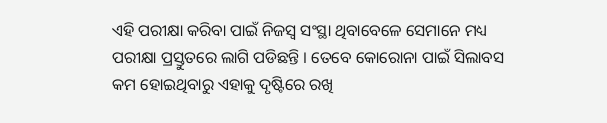ଏହି ପରୀକ୍ଷା କରିବା ପାଇଁ ନିଜସ୍ବ ସଂସ୍ଥା ଥିବାବେଳେ ସେମାନେ ମଧ୍ୟ ପରୀକ୍ଷା ପ୍ରସ୍ତୁତରେ ଲାଗି ପଡିଛନ୍ତି । ତେବେ କୋରୋନା ପାଇଁ ସିଲାବସ କମ ହୋଇଥିବାରୁ ଏହାକୁ ଦୃଷ୍ଟିରେ ରଖି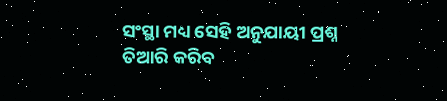ସଂସ୍ଥା ମଧ୍ୟ ସେହି ଅନୁଯାୟୀ ପ୍ରଶ୍ନ ତିଆରି କରିବ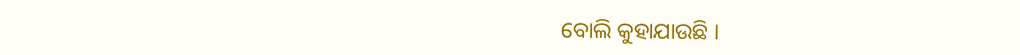ବୋଲି କୁହାଯାଉଛି ।